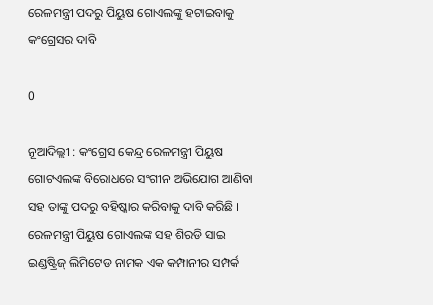ରେଳମନ୍ତ୍ରୀ ପଦରୁ ପିୟୁଷ ଗୋଏଲଙ୍କୁ ହଟାଇବାକୁ କଂଗ୍ରେସର ଦାବି

0

ନୂଆଦିଲ୍ଲୀ : କଂଗ୍ରେସ କେନ୍ଦ୍ର ରେଳମନ୍ତ୍ରୀ ପିୟୁଷ ଗୋଟଏଲଙ୍କ ବିରୋଧରେ ସଂଗୀନ ଅଭିଯୋଗ ଆଣିବା ସହ ତାଙ୍କୁ ପଦରୁ ବହିଷ୍କାର କରିବାକୁ ଦାବି କରିଛି । ରେଳମନ୍ତ୍ରୀ ପିୟୁଷ ଗୋଏଲଙ୍କ ସହ ଶିରଡି ସାଇ ଇଣ୍ଡଷ୍ଟ୍ରିଜ୍‌ ଲିମିଟେଡ ନାମକ ଏକ କମ୍ପାନୀର ସମ୍ପର୍କ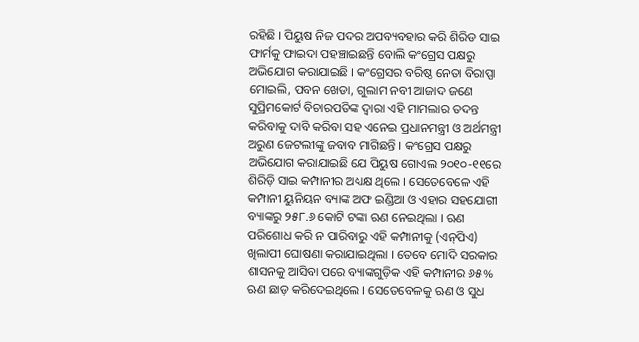ରହିଛି । ପିୟୁଷ ନିଜ ପଦର ଅପବ୍ୟବହାର କରି ଶିରିଡ ସାଇ ଫାର୍ମକୁ ଫାଇଦା ପହଞ୍ଚାଇଛନ୍ତି ବୋଲି କଂଗ୍ରେସ ପକ୍ଷରୁ ଅଭିଯୋଗ କରାଯାଇଛି । କଂଗ୍ରେସର ବରିଷ୍ଠ ନେତା ବିରାପ୍ପା ମୋଇଲି, ପବନ ଖେଡା, ଗୁଲାମ ନବୀ ଆଜାଦ ଜଣେ ସୁପ୍ରିମକୋର୍ଟ ବିଚାରପତିଙ୍କ ଦ୍ୱାରା ଏହି ମାମଲାର ତଦନ୍ତ କରିବାକୁ ଦାବି କରିବା ସହ ଏନେଇ ପ୍ରଧାନମନ୍ତ୍ରୀ ଓ ଅର୍ଥମନ୍ତ୍ରୀ ଅରୁଣ ଜେଟଲୀଙ୍କୁ ଜବାବ ମାଗିଛନ୍ତି । କଂଗ୍ରେସ ପକ୍ଷରୁ ଅଭିଯୋଗ କରାଯାଇଛି ଯେ ପିୟୁଷ ଗୋଏଲ ୨୦୧୦-୧୧ରେ ଶିରିଡ଼ି ସାଇ କମ୍ପାନୀର ଅଧ୍ୟକ୍ଷ ଥିଲେ । ସେତେବେଳେ ଏହି କମ୍ପାନୀ ୟୁନିୟନ ବ୍ୟାଙ୍କ ଅଫ ଇଣ୍ଡିଆ ଓ ଏହାର ସହଯୋଗୀ ବ୍ୟାଙ୍କରୁ ୨୫୮.୬ କୋଟି ଟଙ୍କା ଋଣ ନେଇଥିଲା । ଋଣ ପରିଶୋଧ କରି ନ ପାରିବାରୁ ଏହି କମ୍ପାନୀକୁ (ଏନ୍‌ପିଏ) ଖିଲାପୀ ଘୋଷଣା କରାଯାଇଥିଲା । ତେବେ ମୋଦି ସରକାର ଶାସନକୁ ଆସିବା ପରେ ବ୍ୟାଙ୍କଗୁଡ଼ିକ ଏହି କମ୍ପାନୀର ୬୫% ଋଣ ଛାଡ଼ କରିଦେଇଥିଲେ । ସେତେବେଳକୁ ଋଣ ଓ ସୁଧ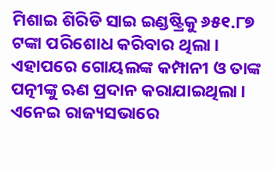ମିଶାଇ ଶିରିଡି ସାଇ ଇଣ୍ଡଷ୍ଟ୍ରିକୁ ୬୫୧.୮୭ ଟଙ୍କା ପରିଶୋଧ କରିବାର ଥିଲା । ଏହାପରେ ଗୋୟଲଙ୍କ କମ୍ପାନୀ ଓ ତାଙ୍କ ପତ୍ନୀଙ୍କୁ ଋଣ ପ୍ରଦାନ କରାଯାଇଥିଲା । ଏନେଇ ରାଜ୍ୟସଭାରେ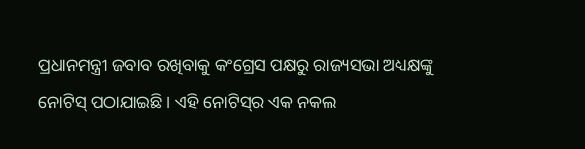ପ୍ରଧାନମନ୍ତ୍ରୀ ଜବାବ ରଖିବାକୁ କଂଗ୍ରେସ ପକ୍ଷରୁ ରାଜ୍ୟସଭା ଅଧ୍ୟକ୍ଷଙ୍କୁ ନୋଟିସ୍‌ ପଠାଯାଇଛି । ଏହି ନୋଟିସ୍‌ର ଏକ ନକଲ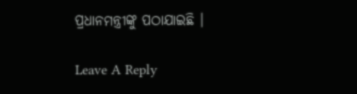ପ୍ରଧାନମନ୍ତ୍ରୀଙ୍କୁ ପଠାଯାଇଛି ।

Leave A Reply